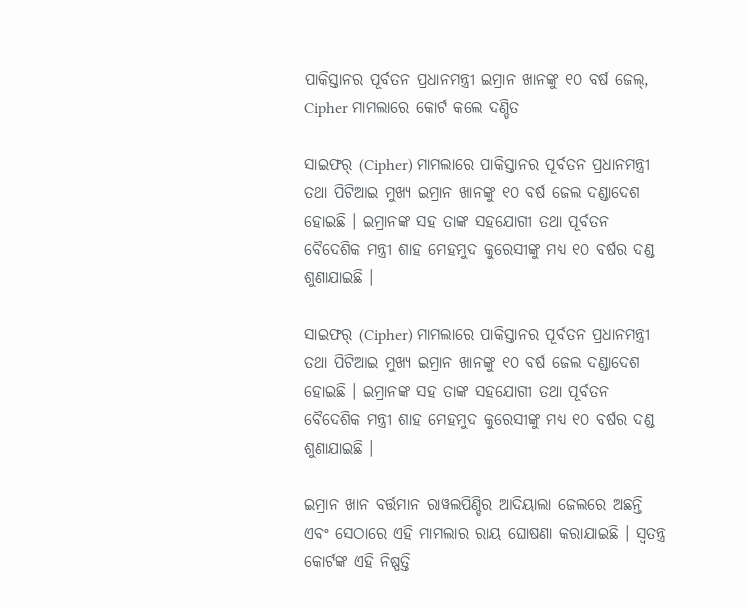ପାକିସ୍ତାନର ପୂର୍ବତନ ପ୍ରଧାନମନ୍ତ୍ରୀ ଇମ୍ରାନ ଖାନଙ୍କୁ ୧୦ ବର୍ଷ ଜେଲ୍‌, Cipher ମାମଲାରେ କୋର୍ଟ କଲେ ଦଣ୍ଡିତ

ସାଇଫର୍‌ (Cipher) ମାମଲାରେ ପାକିସ୍ତାନର ପୂର୍ବତନ ପ୍ରଧାନମନ୍ତ୍ରୀ ତଥା ପିଟିଆଇ ମୁଖ୍ୟ ଇମ୍ରାନ ଖାନଙ୍କୁ ୧୦ ବର୍ଷ ଜେଲ ଦଣ୍ଡାଦେଶ ହୋଇଛି । ଇମ୍ରାନଙ୍କ ସହ ତାଙ୍କ ସହଯୋଗୀ ତଥା ପୂର୍ବତନ ବୈଦେଶିକ ମନ୍ତ୍ରୀ ଶାହ ମେହମୁଦ କୁରେସୀଙ୍କୁ ମଧ୍ୟ ୧୦ ବର୍ଷର ଦଣ୍ଡ ଶୁଣାଯାଇଛି ।

ସାଇଫର୍‌ (Cipher) ମାମଲାରେ ପାକିସ୍ତାନର ପୂର୍ବତନ ପ୍ରଧାନମନ୍ତ୍ରୀ ତଥା ପିଟିଆଇ ମୁଖ୍ୟ ଇମ୍ରାନ ଖାନଙ୍କୁ ୧୦ ବର୍ଷ ଜେଲ ଦଣ୍ଡାଦେଶ ହୋଇଛି । ଇମ୍ରାନଙ୍କ ସହ ତାଙ୍କ ସହଯୋଗୀ ତଥା ପୂର୍ବତନ ବୈଦେଶିକ ମନ୍ତ୍ରୀ ଶାହ ମେହମୁଦ କୁରେସୀଙ୍କୁ ମଧ୍ୟ ୧୦ ବର୍ଷର ଦଣ୍ଡ ଶୁଣାଯାଇଛି ।

ଇମ୍ରାନ ଖାନ ବର୍ତ୍ତମାନ ରାୱଲପିଣ୍ଡିର ଆଦିୟାଲା ଜେଲରେ ଅଛନ୍ତି ଏବଂ ସେଠାରେ ଏହି ମାମଲାର ରାୟ ଘୋଷଣା କରାଯାଇଛି । ସ୍ୱତନ୍ତ୍ର କୋର୍ଟଙ୍କ ଏହି ନିଷ୍ପତ୍ତି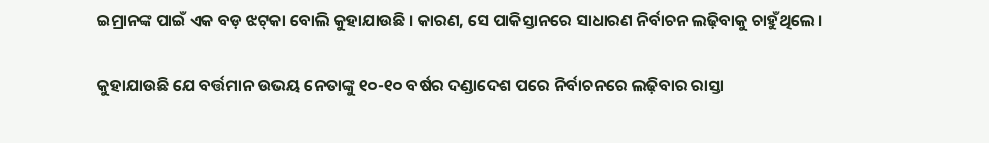ଇମ୍ରାନଙ୍କ ପାଇଁ ଏକ ବଡ଼ ଝଟ୍‌କା ବୋଲି କୁହାଯାଉଛି । କାରଣ, ସେ ପାକିସ୍ତାନରେ ସାଧାରଣ ନିର୍ବାଚନ ଲଢ଼ିବାକୁ ଚାହୁଁଥିଲେ ।

କୁହାଯାଉଛି ଯେ ବର୍ତ୍ତମାନ ଉଭୟ ନେତାଙ୍କୁ ୧୦-୧୦ ବର୍ଷର ଦଣ୍ଡାଦେଶ ପରେ ନିର୍ବାଚନରେ ଲଢ଼ିବାର ରାସ୍ତା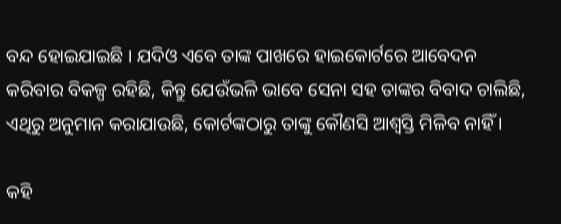ବନ୍ଦ ହୋଇଯାଇଛି । ଯଦିଓ ଏବେ ତାଙ୍କ ପାଖରେ ହାଇକୋର୍ଟରେ ଆବେଦନ କରିବାର ବିକଳ୍ପ ରହିଛି, କିନ୍ତୁ ଯେଉଁଭଳି ଭାବେ ସେନା ସହ ତାଙ୍କର ବିବାଦ ଚାଲିଛି, ଏଥିରୁ ଅନୁମାନ କରାଯାଉଛି, କୋର୍ଟଙ୍କଠାରୁ ତାଙ୍କୁ କୌଣସି ଆଶ୍ୱସ୍ତି ମିଳିବ ନାହିଁ ।

କହି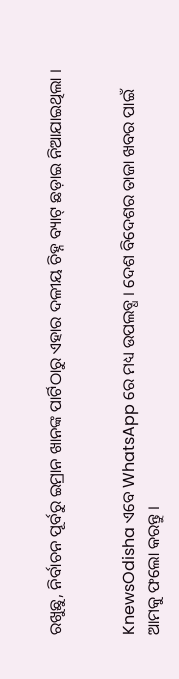ରଖୁଛୁ, ନିର୍ବାଚନ ପୂର୍ବରୁ ଇମ୍ରାନ ଖାନଙ୍କ ପାର୍ଟିଠାରୁ ଏହାର ଦଳୀୟ ଚିହ୍ନ ବ୍ୟାଟ୍ ଛଡ଼ାଇ ନିଆଯାଇଥିଲା ।


KnewsOdisha ଏବେ WhatsApp ରେ ମଧ୍ୟ ଉପଲବ୍ଧ । ଦେଶ ବିଦେଶର ତାଜା ଖବର ପାଇଁ ଆମକୁ ଫଲୋ କରନ୍ତୁ ।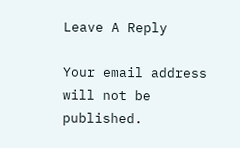Leave A Reply

Your email address will not be published.